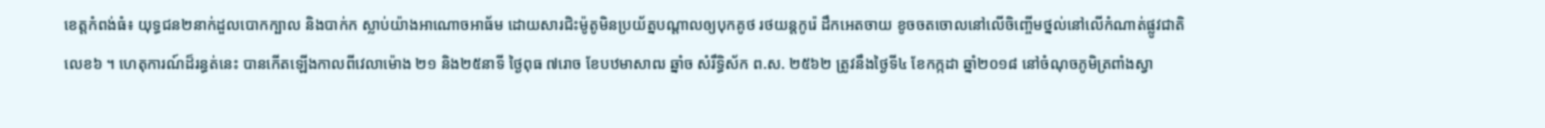ខេត្តកំពង់ធំ៖ យុទ្ធជន២នាក់ដួលបោកក្បាល និងបាក់ក ស្លាប់យ៉ាងអាណោចអាធ័ម ដោយសារជិះម៉ូតូមិនប្រយ័ត្នបណ្តាលឲ្យបុកគូថ រថយន្តកូរ៉េ ដឹកអេតចាយ ខូចចតចោលនៅលើចិញ្ចើមថ្នល់នៅលើកំណាត់ផ្លូវជាតិលេខ៦ ។ ហេតុការណ៍ដ៏រន្ធត់នេះ បានកើតឡើងកាលពីវេលាម៉ោង ២១ និង២៥នាទី ថ្ងៃពុធ ៧រោច ខែបឋមាសាឍ ឆ្នាំច សំរឹទ្ធិស័ក ព.ស. ២៥៦២ ត្រូវនឹងថ្ងៃទី៤ ខែកក្កដា ឆ្នាំ២០១៨ នៅចំណុចភូមិត្រពាំងស្វា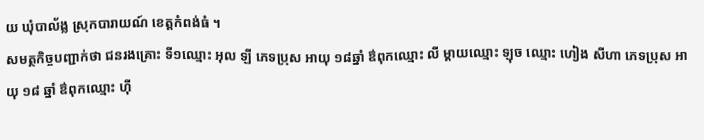យ ឃុំបាល័ង្ល ស្រុកបារាយណ៍ ខេត្តកំពង់ធំ ។
សមត្ថកិច្ចបញ្ជាក់ថា ជនរងគ្រោះ ទី១ឈ្មោះ អុល ឡី ភេទប្រុស អាយុ ១៨ឆ្នាំ ឳពុកឈ្មោះ លី ម្តាយឈ្មោះ ឡុច ឈ្មោះ ហៀង សីហា ភេទប្រុស អាយុ ១៨ ឆ្នាំ ឳពុកឈ្មោះ ហ៊ី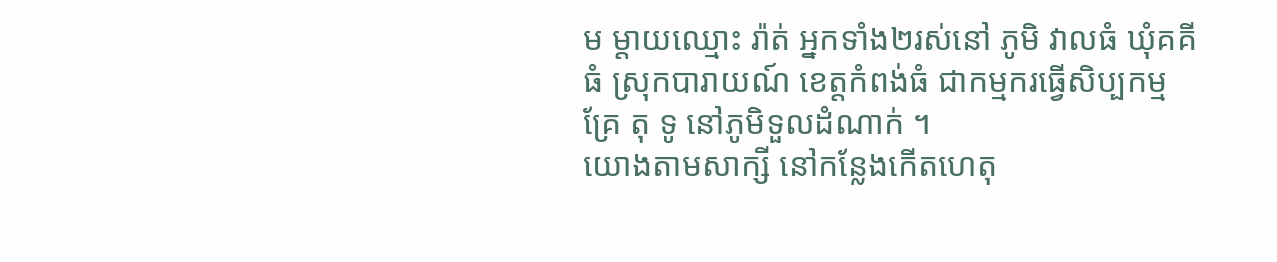ម ម្តាយឈ្មោះ រ៉ាត់ អ្នកទាំង២រស់នៅ ភូមិ វាលធំ ឃុំគគីធំ ស្រុកបារាយណ៍ ខេត្តកំពង់ធំ ជាកម្មករធ្វើសិប្បកម្ម គ្រែ តុ ទូ នៅភូមិទួលដំណាក់ ។
យោងតាមសាក្សី នៅកន្លែងកើតហេតុ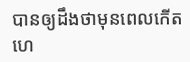បានឲ្យដឹងថាមុនពេលកើតហេ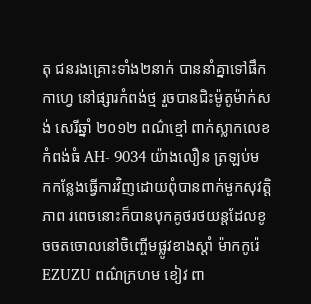តុ ជនរងគ្រោះទាំង២នាក់ បាននាំគ្នាទៅផឹកកាហ្វេ នៅផ្សារកំពង់ថ្ម រួចបានជិះម៉ូតូម៉ាក់សង់ សេរីឆ្នាំ ២០១២ ពណ៌ខ្មៅ ពាក់ស្លាកលេខ កំពង់ធំ AH- 9034 យ៉ាងលឿន ត្រឡប់មកកន្លែងធ្វើការវិញដោយពុំបានពាក់មួកសុវត្តិភាព រពេចនោះក៏បានបុកគូថរថយន្តដែលខូចចតចោលនៅចិញ្ចើមផ្លូវខាងស្តាំ ម៉ាកកូរ៉េ EZUZU ពណ៌ក្រហម ខៀវ ពា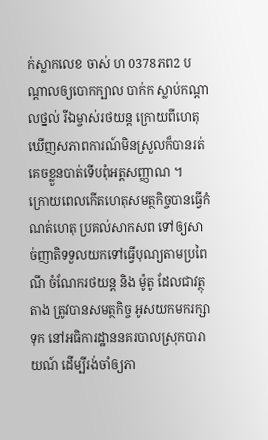ក់ស្លាកលេខ ចាស់ ហ 0378ភព2 បណ្តាលឲ្យបោកក្បាល បាក់ក ស្លាប់កណ្តាលថ្នល់ រីឯម្ចាស់រថយន្ត ក្រោយពីហេតុឃើញសភាពការណ៍មិនស្រួលក៏បានរត់គេចខ្លួនបាត់ទើបពុំអត្តសញ្ញាណ ។
ក្រោយពេលកើតហេតុសមត្ថកិច្ចបានធ្វើកំណត់ហេតុ ប្រគល់សាកសព ទៅឲ្យសាច់ញាតិទទួលយកទៅធ្វើបុណ្យតាមប្រពៃណី ចំណែករថយន្ត និង ម៉ូតូ ដែលជាវត្ថុតាង ត្រូវបានសមត្ថកិច្ច អូសយកមករក្សាទុក នៅអធិការដ្ឋាននគរបាលស្រុកបារាយណ៍ ដើម្បីរង់ចាំឲ្យភា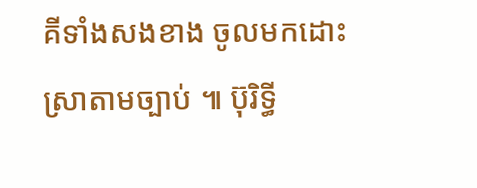គីទាំងសងខាង ចូលមកដោះស្រាតាមច្បាប់ ៕ ប៊ុរិទ្ធី